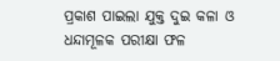ପ୍ରକାଶ ପାଇଲା ଯୁକ୍ତ ଦୁଇ କଳା ଓ ଧନ୍ଦାମୂଳକ ପରୀକ୍ଷା ଫଳ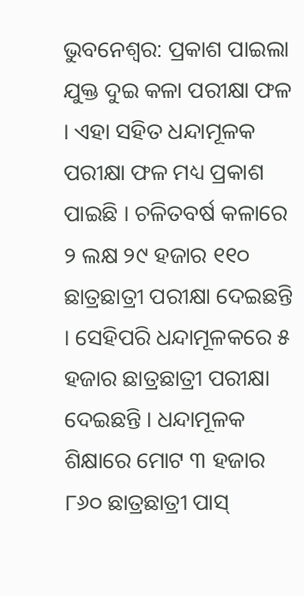ଭୁବନେଶ୍ୱର: ପ୍ରକାଶ ପାଇଲା ଯୁକ୍ତ ଦୁଇ କଳା ପରୀକ୍ଷା ଫଳ । ଏହା ସହିତ ଧନ୍ଦାମୂଳକ ପରୀକ୍ଷା ଫଳ ମଧ୍ୟ ପ୍ରକାଶ ପାଇଛି । ଚଳିତବର୍ଷ କଳାରେ ୨ ଲକ୍ଷ ୨୯ ହଜାର ୧୧୦ ଛାତ୍ରଛାତ୍ରୀ ପରୀକ୍ଷା ଦେଇଛନ୍ତି । ସେହିପରି ଧନ୍ଦାମୂଳକରେ ୫ ହଜାର ଛାତ୍ରଛାତ୍ରୀ ପରୀକ୍ଷା ଦେଇଛନ୍ତି । ଧନ୍ଦାମୂଳକ ଶିକ୍ଷାରେ ମୋଟ ୩ ହଜାର ୮୬୦ ଛାତ୍ରଛାତ୍ରୀ ପାସ୍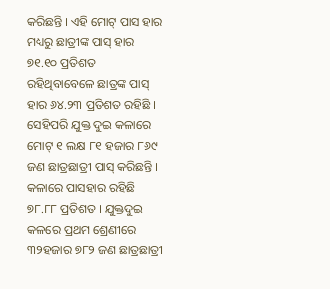କରିଛନ୍ତି । ଏହି ମୋଟ୍ ପାସ ହାର ମଧ୍ୟରୁ ଛାତ୍ରୀଙ୍କ ପାସ୍ ହାର ୭୧.୧୦ ପ୍ରତିଶତ ରହିଥିବାବେଳେ ଛାତ୍ରଙ୍କ ପାସ୍ ହାର ୬୪.୨୩ ପ୍ରତିଶତ ରହିଛି । ସେହିପରି ଯୁକ୍ତ ଦୁଇ କଳାରେ ମୋଟ୍ ୧ ଲକ୍ଷ ୮୧ ହଜାର ୮୬୯ ଜଣ ଛାତ୍ରଛାତ୍ରୀ ପାସ୍ କରିଛନ୍ତି । କଳାରେ ପାସହାର ରହିଛି ୭୮.୮୮ ପ୍ରତିଶତ । ଯୁକ୍ତଦୁଇ କଳରେ ପ୍ରଥମ ଶ୍ରେଣୀରେ ୩୨ହଜାର ୭୮୨ ଜଣ ଛାତ୍ରଛାତ୍ରୀ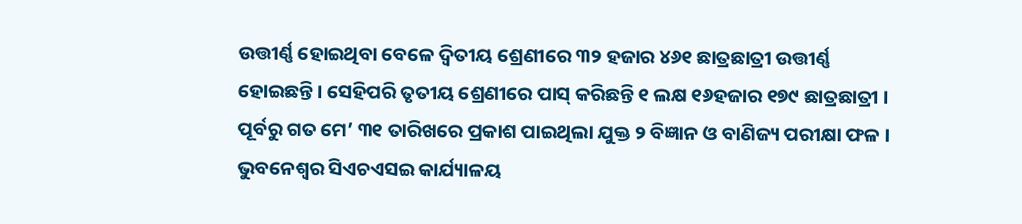ଉତ୍ତୀର୍ଣ୍ଣ ହୋଇଥିବା ବେଳେ ଦ୍ବିତୀୟ ଶ୍ରେଣୀରେ ୩୨ ହଜାର ୪୬୧ ଛାତ୍ରଛାତ୍ରୀ ଉତ୍ତୀର୍ଣ୍ଣ ହୋଇଛନ୍ତି । ସେହିପରି ତୃତୀୟ ଶ୍ରେଣୀରେ ପାସ୍ କରିଛନ୍ତି ୧ ଲକ୍ଷ ୧୬ହଜାର ୧୭୯ ଛାତ୍ରଛାତ୍ରୀ ।
ପୂର୍ବରୁ ଗତ ମେ’ ୩୧ ତାରିଖରେ ପ୍ରକାଶ ପାଇଥିଲା ଯୁକ୍ତ ୨ ବିଜ୍ଞାନ ଓ ବାଣିଜ୍ୟ ପରୀକ୍ଷା ଫଳ । ଭୁବନେଶ୍ୱର ସିଏଚଏସଇ କାର୍ଯ୍ୟାଳୟ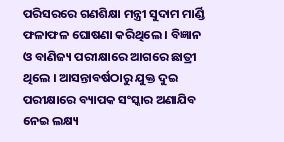ପରିସରରେ ଗଣଶିକ୍ଷା ମନ୍ତ୍ରୀ ସୁଦାମ ମାର୍ଣ୍ଡି ଫଳାଫଳ ଘୋଷଣା କରିଥିଲେ । ବିଜ୍ଞାନ ଓ ବାଣିଜ୍ୟ ପରୀକ୍ଷାରେ ଆଗରେ ଛାତ୍ରୀ ଥିଲେ । ଆସନ୍ତାବର୍ଷଠାରୁ ଯୁକ୍ତ ଦୁଇ ପରୀକ୍ଷାରେ ବ୍ୟାପକ ସଂସ୍କାର ଅଣାଯିବ ନେଇ ଲକ୍ଷ୍ୟ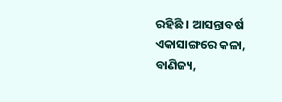ରହିଛି । ଆସନ୍ତାବର୍ଷ ଏକାସାଙ୍ଗରେ କଳା, ବାଣିଜ୍ୟ,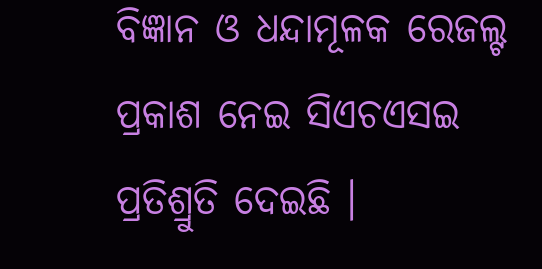ବିଜ୍ଞାନ ଓ ଧନ୍ଦାମୂଳକ ରେଜଲ୍ଟ ପ୍ରକାଶ ନେଇ ସିଏଚଏସଇ ପ୍ରତିଶ୍ରୁତି ଦେଇଛି ।